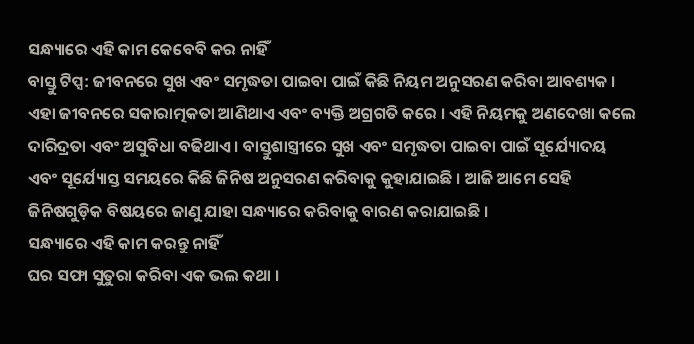ସନ୍ଧ୍ୟାରେ ଏହି କାମ କେବେବି କର ନାହିଁ
ବାସ୍ତୁ ଟିପ୍ସ: ଜୀବନରେ ସୁଖ ଏବଂ ସମୃଦ୍ଧତା ପାଇବା ପାଇଁ କିଛି ନିୟମ ଅନୁସରଣ କରିବା ଆବଶ୍ୟକ । ଏହା ଜୀବନରେ ସକାରାତ୍ମକତା ଆଣିଥାଏ ଏବଂ ବ୍ୟକ୍ତି ଅଗ୍ରଗତି କରେ । ଏହି ନିୟମକୁ ଅଣଦେଖା କଲେ ଦାରିଦ୍ରତା ଏବଂ ଅସୁବିଧା ବଢିଥାଏ । ବାସ୍ତୁଶାସ୍ତ୍ରୀରେ ସୁଖ ଏବଂ ସମୃଦ୍ଧତା ପାଇବା ପାଇଁ ସୂର୍ଯ୍ୟୋଦୟ ଏବଂ ସୂର୍ଯ୍ୟୋସ୍ତ ସମୟରେ କିଛି ଜିନିଷ ଅନୁସରଣ କରିବାକୁ କୁହାଯାଇଛି । ଆଜି ଆମେ ସେହି ଜିନିଷଗୁଡ଼ିକ ବିଷୟରେ ଜାଣୁ ଯାହା ସନ୍ଧ୍ୟାରେ କରିବାକୁ ବାରଣ କରାଯାଇଛି ।
ସନ୍ଧ୍ୟାରେ ଏହି କାମ କରନ୍ତୁ ନାହିଁ
ଘର ସଫା ସୁତୁରା କରିବା ଏକ ଭଲ କଥା ।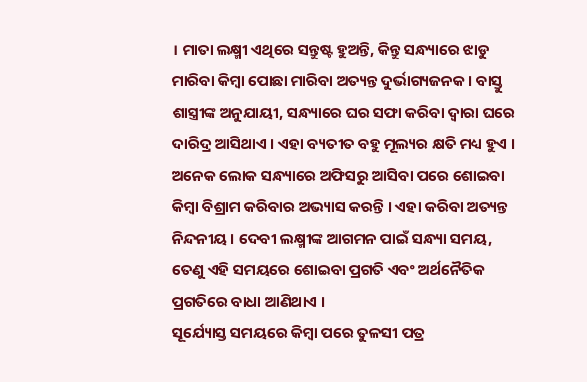। ମାତା ଲକ୍ଷ୍ମୀ ଏଥିରେ ସନ୍ତୁଷ୍ଟ ହୁଅନ୍ତି, କିନ୍ତୁ ସନ୍ଧ୍ୟାରେ ଝାଡୁ ମାରିବା କିମ୍ବା ପୋଛା ମାରିବା ଅତ୍ୟନ୍ତ ଦୁର୍ଭାଗ୍ୟଜନକ । ବାସ୍ତୁ ଶାସ୍ତ୍ରୀଙ୍କ ଅନୁଯାୟୀ, ସନ୍ଧ୍ୟାରେ ଘର ସଫା କରିବା ଦ୍ୱାରା ଘରେ ଦାରିଦ୍ର ଆସିଥାଏ । ଏହା ବ୍ୟତୀତ ବହୁ ମୂଲ୍ୟର କ୍ଷତି ମଧ୍ୟ ହୁଏ ।
ଅନେକ ଲୋକ ସନ୍ଧ୍ୟାରେ ଅଫିସରୁ ଆସିବା ପରେ ଶୋଇବା କିମ୍ବା ବିଶ୍ରାମ କରିବାର ଅଭ୍ୟାସ କରନ୍ତି । ଏହା କରିବା ଅତ୍ୟନ୍ତ ନିନ୍ଦନୀୟ । ଦେବୀ ଲକ୍ଷ୍ମୀଙ୍କ ଆଗମନ ପାଇଁ ସନ୍ଧ୍ୟା ସମୟ, ତେଣୁ ଏହି ସମୟରେ ଶୋଇବା ପ୍ରଗତି ଏବଂ ଅର୍ଥନୈତିକ ପ୍ରଗତିରେ ବାଧା ଆଣିଥାଏ ।
ସୂର୍ଯ୍ୟୋସ୍ତ ସମୟରେ କିମ୍ବା ପରେ ତୁଳସୀ ପତ୍ର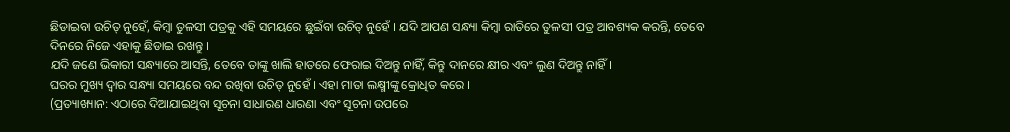ଛିଡାଇବା ଉଚିତ୍ ନୁହେଁ, କିମ୍ବା ତୁଳସୀ ପତ୍ରକୁ ଏହି ସମୟରେ ଛୁଇଁବା ଉଚିତ୍ ନୁହେଁ । ଯଦି ଆପଣ ସନ୍ଧ୍ୟା କିମ୍ବା ରାତିରେ ତୁଳସୀ ପତ୍ର ଆବଶ୍ୟକ କରନ୍ତି, ତେବେ ଦିନରେ ନିଜେ ଏହାକୁ ଛିଡାଇ ରଖନ୍ତୁ ।
ଯଦି ଜଣେ ଭିକାରୀ ସନ୍ଧ୍ୟାରେ ଆସନ୍ତି, ତେବେ ତାଙ୍କୁ ଖାଲି ହାତରେ ଫେରାଇ ଦିଅନ୍ତୁ ନାହିଁ, କିନ୍ତୁ ଦାନରେ କ୍ଷୀର ଏବଂ ଲୁଣ ଦିଅନ୍ତୁ ନାହିଁ ।
ଘରର ମୁଖ୍ୟ ଦ୍ୱାର ସନ୍ଧ୍ୟା ସମୟରେ ବନ୍ଦ ରଖିବା ଉଚିତ୍ ନୁହେଁ । ଏହା ମାତା ଲକ୍ଷ୍ମୀଙ୍କୁ କ୍ରୋଧିତ କରେ ।
(ପ୍ରତ୍ୟାଖ୍ୟାନ: ଏଠାରେ ଦିଆଯାଇଥିବା ସୂଚନା ସାଧାରଣ ଧାରଣା ଏବଂ ସୂଚନା ଉପରେ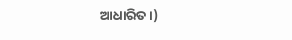ଆଧାରିତ ।)